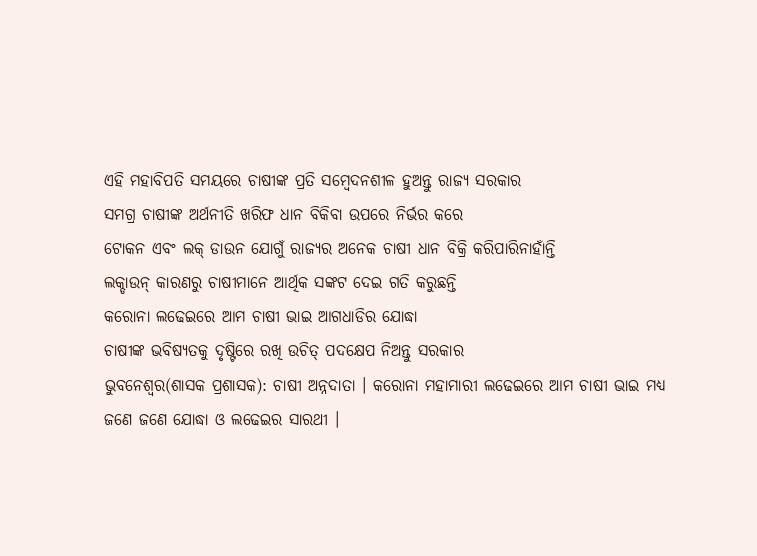ଏହି ମହାବିପତି ସମୟରେ ଚାଷୀଙ୍କ ପ୍ରତି ସମ୍ବେଦନଶୀଳ ହୁଅନ୍ତୁ ରାଜ୍ୟ ସରକାର
ସମଗ୍ର ଚାଷୀଙ୍କ ଅର୍ଥନୀତି ଖରିଫ ଧାନ ବିକିବା ଉପରେ ନିର୍ଭର କରେ
ଟୋକନ ଏବଂ ଲକ୍ ଡାଉନ ଯୋଗୁଁ ରାଜ୍ୟର ଅନେକ ଚାଷୀ ଧାନ ବିକ୍ରି କରିପାରିନାହାଁନ୍ତି
ଲକ୍ଡାଉନ୍ କାରଣରୁ ଚାଷୀମାନେ ଆର୍ଥିକ ସଙ୍କଟ ଦେଇ ଗତି କରୁଛନ୍ତି
କରୋନା ଲଢେଇରେ ଆମ ଚାଷୀ ଭାଇ ଆଗଧାଡିର ଯୋଦ୍ଧା
ଚାଷୀଙ୍କ ଭବିଷ୍ୟତକୁ ଦୃଷ୍ଟିରେ ରଖି ଉଚିତ୍ ପଦକ୍ଷେପ ନିଅନ୍ତୁ ସରକାର
ଭୁବନେଶ୍ୱର(ଶାସକ ପ୍ରଶାସକ): ଚାଷୀ ଅନ୍ନଦାତା । କରୋନା ମହାମାରୀ ଲଢେଇରେ ଆମ ଚାଷୀ ଭାଇ ମଧ୍ୟ ଜଣେ ଜଣେ ଯୋଦ୍ଧା ଓ ଲଢେଇର ସାରଥୀ ।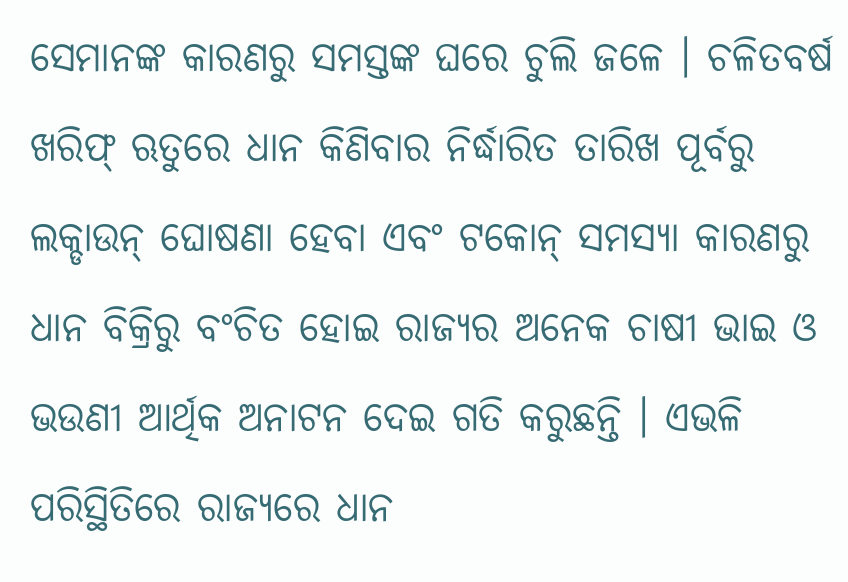ସେମାନଙ୍କ କାରଣରୁ ସମସ୍ତଙ୍କ ଘରେ ଚୁଲି ଜଳେ । ଚଳିତବର୍ଷ ଖରିଫ୍ ଋତୁରେ ଧାନ କିଣିବାର ନିର୍ଦ୍ଧାରିତ ତାରିଖ ପୂର୍ବରୁ ଲକ୍ଡାଉନ୍ ଘୋଷଣା ହେବା ଏବଂ ଟକୋନ୍ ସମସ୍ୟା କାରଣରୁ ଧାନ ବିକ୍ରିରୁ ବଂଚିତ ହୋଇ ରାଜ୍ୟର ଅନେକ ଚାଷୀ ଭାଇ ଓ ଭଉଣୀ ଆର୍ଥିକ ଅନାଟନ ଦେଇ ଗତି କରୁଛନ୍ତି । ଏଭଳି ପରିସ୍ଥିତିରେ ରାଜ୍ୟରେ ଧାନ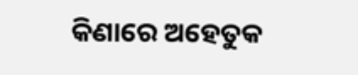କିଣାରେ ଅହେତୁକ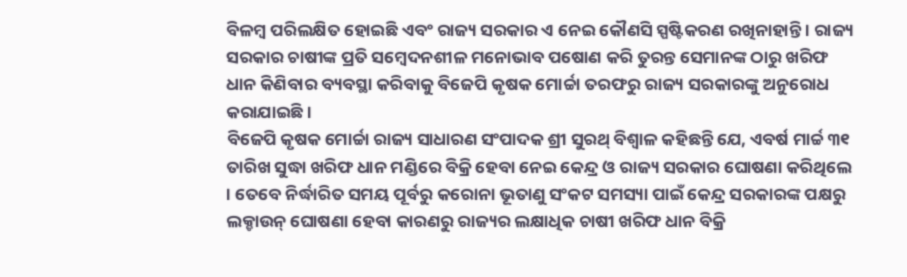ବିଳମ୍ବ ପରିଲକ୍ଷିତ ହୋଇଛି ଏବଂ ରାଜ୍ୟ ସରକାର ଏ ନେଇ କୌଣସି ସ୍ପଷ୍ଟିକରଣ ରଖିନାହାନ୍ତି । ରାଜ୍ୟ ସରକାର ଚାଷୀଙ୍କ ପ୍ରତି ସମ୍ବେଦନଶୀଳ ମନୋଭାବ ପଷୋଣ କରି ତୁରନ୍ତ ସେମାନଙ୍କ ଠାରୁ ଖରିଫ ଧାନ କିଣିବାର ବ୍ୟବସ୍ଥା କରିବାକୁ ବିଜେପି କୃଷକ ମୋର୍ଚ୍ଚା ତରଫରୁ ରାଜ୍ୟ ସରକାରଙ୍କୁ ଅନୁରୋଧ କରାଯାଇଛି ।
ବିଜେପି କୃଷକ ମୋର୍ଚ୍ଚା ରାଜ୍ୟ ସାଧାରଣ ସଂପାଦକ ଶ୍ରୀ ସୁରଥ୍ ବିଶ୍ୱାଳ କହିଛନ୍ତି ଯେ, ଏବର୍ଷ ମାର୍ଚ୍ଚ ୩୧ ତାରିଖ ସୁଦ୍ଧା ଖରିଫ ଧାନ ମଣ୍ଡିରେ ବିକ୍ରି ହେବା ନେଇ କେନ୍ଦ୍ର ଓ ରାଜ୍ୟ ସରକାର ଘୋଷଣା କରିଥିଲେ । ତେବେ ନିର୍ଦ୍ଧାରିତ ସମୟ ପୂର୍ବରୁ କରୋନା ଭୂତାଣୁ ସଂକଟ ସମସ୍ୟା ପାଇଁ କେନ୍ଦ୍ର ସରକାରଙ୍କ ପକ୍ଷରୁ ଲକ୍ଡାଉନ୍ ଘୋଷଣା ହେବା କାରଣରୁ ରାଜ୍ୟର ଲକ୍ଷାଧିକ ଚାଷୀ ଖରିଫ ଧାନ ବିକ୍ରି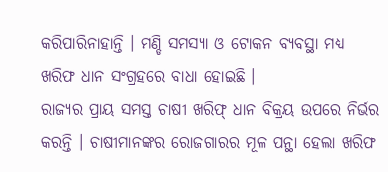କରିପାରିନାହାନ୍ତି । ମଣ୍ଡି ସମସ୍ୟା ଓ ଟୋକନ ବ୍ୟବସ୍ଥା ମଧ୍ୟ ଖରିଫ ଧାନ ସଂଗ୍ରହରେ ବାଧା ହୋଇଛି ।
ରାଜ୍ୟର ପ୍ରାୟ ସମସ୍ତ ଚାଷୀ ଖରିଫ୍ ଧାନ ବିକ୍ରୟ ଉପରେ ନିର୍ଭର କରନ୍ତି । ଚାଷୀମାନଙ୍କର ରୋଜଗାରର ମୂଳ ପନ୍ଥା ହେଲା ଖରିଫ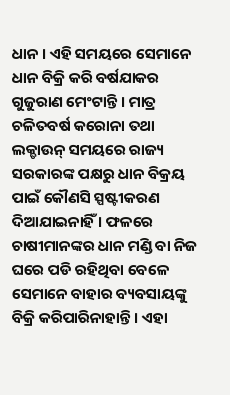ଧାନ । ଏହି ସମୟରେ ସେମାନେ ଧାନ ବିକ୍ରି କରି ବର୍ଷଯାକର ଗୁଜୁରାଣ ମେଂଟାନ୍ତି । ମାତ୍ର ଚଳିତବର୍ଷ କରୋନା ତଥା ଲକ୍ଡାଉନ୍ ସମୟରେ ରାଜ୍ୟ ସରକାରଙ୍କ ପକ୍ଷରୁ ଧାନ ବିକ୍ରୟ ପାଇଁ କୌଣସି ସ୍ପଷ୍ଟୀକରଣ ଦିଆଯାଇନାହିଁ । ଫଳରେ ଚାଷୀମାନଙ୍କର ଧାନ ମଣ୍ଡି ବା ନିଜ ଘରେ ପଡି ରହିଥିବା ବେଳେ ସେମାନେ ବାହାର ବ୍ୟବସାୟଙ୍କୁ ବିକ୍ରି କରିପାରିନାହାନ୍ତି । ଏହା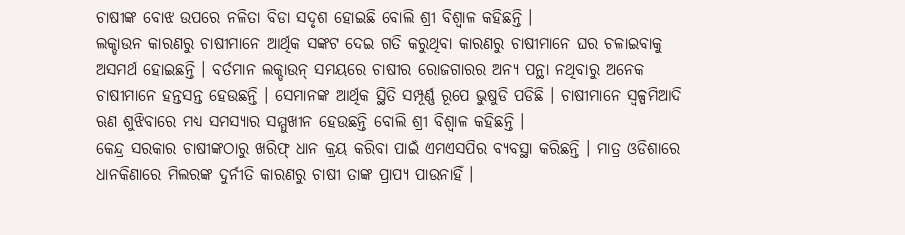ଚାଷୀଙ୍କ ବୋଝ ଉପରେ ନଳିତା ବିଡା ସଦୃଶ ହୋଇଛି ବୋଲି ଶ୍ରୀ ବିଶ୍ୱାଳ କହିଛନ୍ତି ।
ଲକ୍ଡାଉନ କାରଣରୁ ଚାଷୀମାନେ ଆର୍ଥିକ ସଙ୍କଟ ଦେଇ ଗତି କରୁଥିବା କାରଣରୁ ଚାଷୀମାନେ ଘର ଚଳାଇବାକୁ ଅସମର୍ଥ ହୋଇଛନ୍ତି । ବର୍ତମାନ ଲକ୍ଡାଉନ୍ ସମୟରେ ଚାଷୀର ରୋଜଗାରର ଅନ୍ୟ ପନ୍ଥା ନଥିବାରୁ ଅନେକ ଚାଷୀମାନେ ହନ୍ତସନ୍ତ ହେଉଛନ୍ତି । ସେମାନଙ୍କ ଆର୍ଥିକ ସ୍ଥିତି ସମ୍ପୂର୍ଣ୍ଣ ରୂପେ ଭୁଷୁଡି ପଡିଛି । ଚାଷୀମାନେ ସ୍ୱଳ୍ପମିଆଦି ଋଣ ଶୁଝିବାରେ ମଧ୍ୟ ସମସ୍ୟାର ସମ୍ମୁଖୀନ ହେଉଛନ୍ତି ବୋଲି ଶ୍ରୀ ବିଶ୍ୱାଳ କହିଛନ୍ତି ।
କେନ୍ଦ୍ର ସରକାର ଚାଷୀଙ୍କଠାରୁ ଖରିଫ୍ ଧାନ କ୍ରୟ କରିବା ପାଇଁ ଏମଏସପିର ବ୍ୟବସ୍ଥା କରିଛନ୍ତି । ମାତ୍ର ଓଡିଶାରେ ଧାନକିଣାରେ ମିଲରଙ୍କ ଦୁର୍ନୀତି କାରଣରୁ ଚାଷୀ ତାଙ୍କ ପ୍ରାପ୍ୟ ପାଉନାହିଁ ।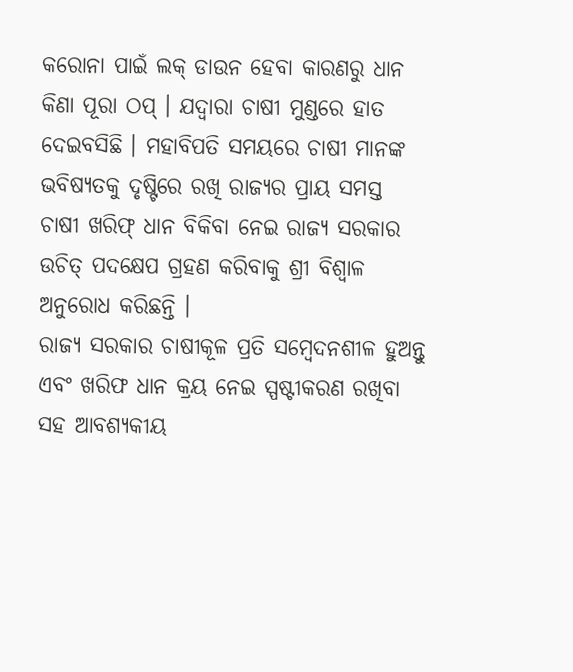କରୋନା ପାଇଁ ଲକ୍ ଡାଉନ ହେବା କାରଣରୁ ଧାନ କିଣା ପୂରା ଠପ୍ । ଯଦ୍ୱାରା ଚାଷୀ ମୁଣ୍ଡରେ ହାତ ଦେଇବସିଛି । ମହାବିପତି ସମୟରେ ଚାଷୀ ମାନଙ୍କ ଭବିଷ୍ୟତକୁ ଦୃଷ୍ଟିରେ ରଖି ରାଜ୍ୟର ପ୍ରାୟ ସମସ୍ତ ଚାଷୀ ଖରିଫ୍ ଧାନ ବିକିବା ନେଇ ରାଜ୍ୟ ସରକାର ଉଚିତ୍ ପଦକ୍ଷେପ ଗ୍ରହଣ କରିବାକୁ ଶ୍ରୀ ବିଶ୍ୱାଳ ଅନୁରୋଧ କରିଛନ୍ତି ।
ରାଜ୍ୟ ସରକାର ଚାଷୀକୂଳ ପ୍ରତି ସମ୍ବେଦନଶୀଳ ହୁଅନ୍ତୁ ଏବଂ ଖରିଫ ଧାନ କ୍ରୟ ନେଇ ସ୍ପଷ୍ଟୀକରଣ ରଖିବା ସହ ଆବଶ୍ୟକୀୟ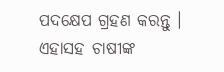ପଦକ୍ଷେପ ଗ୍ରହଣ କରନ୍ତୁ । ଏହାସହ ଚାଷୀଙ୍କ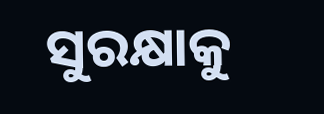ସୁରକ୍ଷାକୁ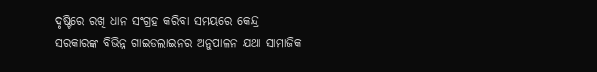ଦୃଷ୍ଟିରେ ରଖି ଧାନ ସଂଗ୍ରହ କରିବା ସମୟରେ କେନ୍ଦ୍ର ସରକାରଙ୍କ ବିଭିନ୍ନ ଗାଇଡଲାଇନର ଅନୁପାଳନ ଯଥା ସାମାଜିକ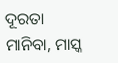ଦୂରତା ମାନିବା, ମାସ୍କ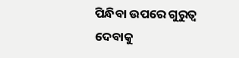ପିନ୍ଧିବା ଉପରେ ଗୁରୁତ୍ୱ ଦେବାକୁ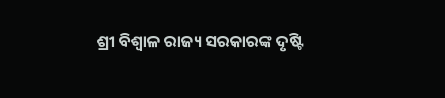ଶ୍ରୀ ବିଶ୍ୱାଳ ରାଜ୍ୟ ସରକାରଙ୍କ ଦୃଷ୍ଟି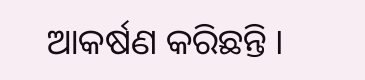ଆକର୍ଷଣ କରିଛନ୍ତି ।